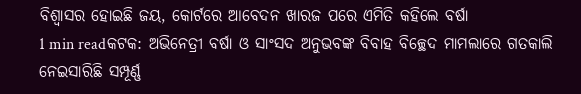ବିଶ୍ୱାସର ହୋଇଛି ଜୟ, କୋର୍ଟରେ ଆବେଦନ ଖାରଜ ପରେ ଏମିତି କହିଲେ ବର୍ଷା
1 min readକଟକ: ଅଭିନେତ୍ରୀ ବର୍ଷା ଓ ସାଂସଦ ଅନୁଭବଙ୍କ ବିବାହ ବିଚ୍ଛେଦ ମାମଲାରେ ଗତକାଲି ନେଇସାରିଛି ସମ୍ପୂର୍ଣ୍ଣ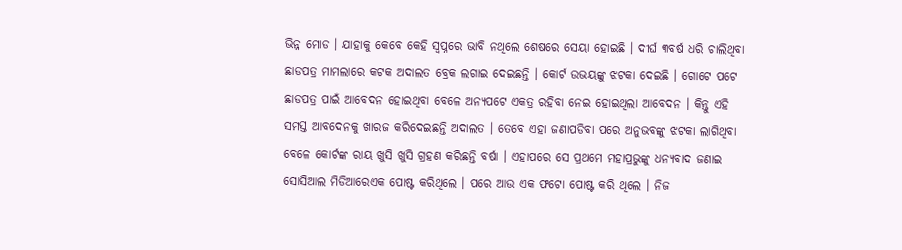ଭିନ୍ନ ମୋଡ । ଯାହାକୁ କେବେ କେହି ସ୍ୱପ୍ନରେ ଭାବି ନଥିଲେ ଶେଷରେ ସେୟା ହୋଇଛି । ଦୀର୍ଘ ୩ବର୍ଷ ଧରି ଚାଲିଥିବା ଛାଡପତ୍ର ମାମଲାରେ କଟକ ଅଦାଲତ ବ୍ରେକ ଲଗାଇ ଦେଇଛନ୍ତି । କୋର୍ଟ ଉଭୟଙ୍କୁ ଝଟକା ଦେଇଛି । ଗୋଟେ ପଟେ ଛାଡପତ୍ର ପାଇଁ ଆବେଦନ ହୋଇଥିବା ବେଳେ ଅନ୍ୟପଟେ ଏକତ୍ର ରହିବା ନେଇ ହୋଇଥିଲା ଆବେଦନ । କିନ୍ତୁ ଏହି ସମସ୍ତ ଆବଦେନକୁ ଖାରଜ କରିଦେଇଛନ୍ତି ଅଦାଲତ । ତେବେ ଏହା ଜଣାପଡିବା ପରେ ଅନୁଭବଙ୍କୁ ଝଟକା ଲାଗିଥିବା ବେଳେ କୋର୍ଟଙ୍କ ରାୟ ଖୁସି ଖୁସି ଗ୍ରହଣ କରିଛନ୍ତି ବର୍ଷା । ଏହାପରେ ସେ ପ୍ରଥମେ ମହାପ୍ରଭୁଙ୍କୁ ଧନ୍ୟବାଦ ଜଣାଇ ସୋସିଆଲ ମିଡିଆରେଏକ ପୋଷ୍ଟ କରିଥିଲେ । ପରେ ଆଉ ଏକ ଫଟୋ ପୋଷ୍ଟ କରି ଥିଲେ । ନିଜ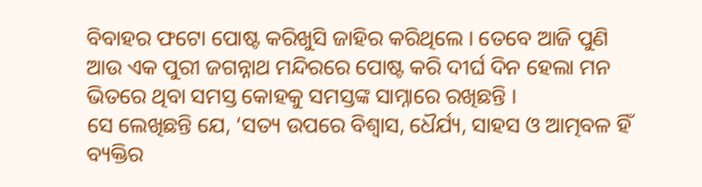ବିବାହର ଫଟୋ ପୋଷ୍ଟ କରିଖୁସି ଜାହିର କରିଥିଲେ । ତେବେ ଆଜି ପୁଣି ଆଉ ଏକ ପୁରୀ ଜଗନ୍ନାଥ ମନ୍ଦିରରେ ପୋଷ୍ଟ କରି ଦୀର୍ଘ ଦିନ ହେଲା ମନ ଭିତରେ ଥିବା ସମସ୍ତ କୋହକୁ ସମସ୍ତଙ୍କ ସାମ୍ନାରେ ରଖିଛନ୍ତି ।
ସେ ଲେଖିଛନ୍ତି ଯେ, ‘ସତ୍ୟ ଉପରେ ବିଶ୍ୱାସ, ଧୈର୍ଯ୍ୟ, ସାହସ ଓ ଆତ୍ମବଳ ହିଁ ବ୍ୟକ୍ତିର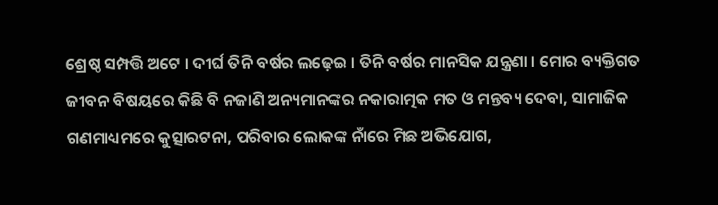ଶ୍ରେଷ୍ଠ ସମ୍ପତ୍ତି ଅଟେ । ଦୀର୍ଘ ତିନି ବର୍ଷର ଲଢ଼େଇ । ତିନି ବର୍ଷର ମାନସିକ ଯନ୍ତ୍ରଣା । ମୋର ବ୍ୟକ୍ତିଗତ ଜୀବନ ବିଷୟରେ କିଛି ବି ନଜାଣି ଅନ୍ୟମାନଙ୍କର ନକାରାତ୍ମକ ମତ ଓ ମନ୍ତବ୍ୟ ଦେବା, ସାମାଜିକ ଗଣମାଧ୍ୟମରେ କୁତ୍ସାରଟନା, ପରିବାର ଲୋକଙ୍କ ନାଁରେ ମିଛ ଅଭିଯୋଗ,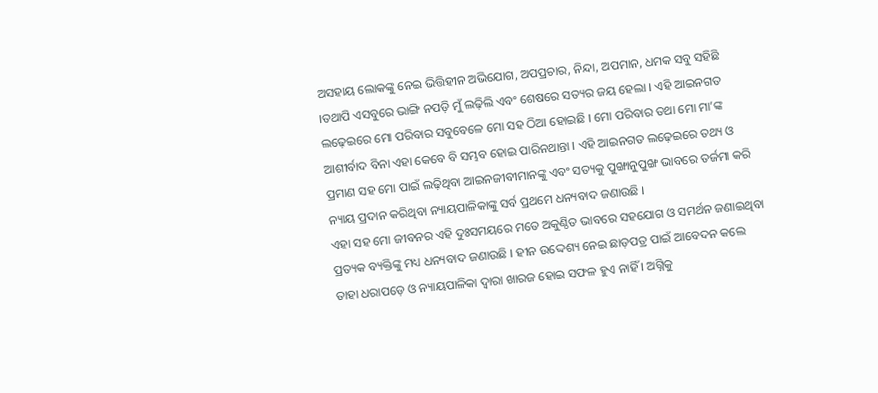ଅସହାୟ ଲୋକଙ୍କୁ ନେଇ ଭିତ୍ତିହୀନ ଅଭିଯୋଗ, ଅପପ୍ରଚାର, ନିନ୍ଦା, ଅପମାନ, ଧମକ ସବୁ ସହିଛି ।ତଥାପି ଏସବୁରେ ଭାଙ୍ଗି ନପଡ଼ି ମୁଁ ଲଢ଼ିଲି ଏବଂ ଶେଷରେ ସତ୍ୟର ଜୟ ହେଲା । ଏହି ଆଇନଗତ ଲଢ଼େଇରେ ମୋ ପରିବାର ସବୁବେଳେ ମୋ ସହ ଠିଆ ହୋଇଛି । ମୋ ପରିବାର ତଥା ମୋ ମା’ଙ୍କ ଆଶୀର୍ବାଦ ବିନା ଏହା କେବେ ବି ସମ୍ଭବ ହୋଇ ପାରିନଥାନ୍ତା । ଏହି ଆଇନଗତ ଲଢ଼େଇରେ ତଥ୍ୟ ଓ ପ୍ରମାଣ ସହ ମୋ ପାଇଁ ଲଢ଼ିଥିବା ଆଇନଜୀବୀମାନଙ୍କୁ ଏବଂ ସତ୍ୟକୁ ପୁଙ୍ଖାନୁପୁଙ୍ଖ ଭାବରେ ତର୍ଜମା କରି ନ୍ୟାୟ ପ୍ରଦାନ କରିଥିବା ନ୍ୟାୟପାଳିକାଙ୍କୁ ସର୍ବ ପ୍ରଥମେ ଧନ୍ୟବାଦ ଜଣାଉଛି ।
ଏହା ସହ ମୋ ଜୀବନର ଏହି ଦୁଃସମୟରେ ମତେ ଅକୁଣ୍ଠିତ ଭାବରେ ସହଯୋଗ ଓ ସମର୍ଥନ ଜଣାଇଥିବା ପ୍ରତ୍ୟକ ବ୍ୟକ୍ତିଙ୍କୁ ମଧ୍ୟ ଧନ୍ୟବାଦ ଜଣାଉଛି । ହୀନ ଉଦ୍ଦେଶ୍ୟ ନେଇ ଛାଡ଼ପତ୍ର ପାଇଁ ଆବେଦନ କଲେ ତାହା ଧରାପଡ଼େ ଓ ନ୍ୟାୟପାଳିକା ଦ୍ୱାରା ଖାରଜ ହୋଇ ସଫଳ ହୁଏ ନାହିଁ । ଅଗ୍ନିକୁ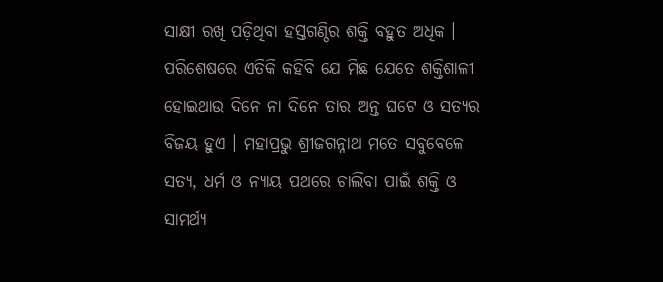ସାକ୍ଷୀ ରଖି ପଡ଼ିଥିବା ହସ୍ତଗଣ୍ଠିର ଶକ୍ତି ବହୁତ ଅଧିକ । ପରିଶେଷରେ ଏତିକି କହିବି ଯେ ମିଛ ଯେତେ ଶକ୍ତିଶାଳୀ ହୋଇଥାଉ ଦିନେ ନା ଦିନେ ତାର ଅନ୍ତ ଘଟେ ଓ ସତ୍ୟର ବିଜୟ ହୁଏ । ମହାପ୍ରଭୁ ଶ୍ରୀଜଗନ୍ନାଥ ମତେ ସବୁବେଳେ ସତ୍ୟ, ଧର୍ମ ଓ ନ୍ୟାୟ ପଥରେ ଚାଲିବା ପାଇଁ ଶକ୍ତି ଓ ସାମର୍ଥ୍ୟ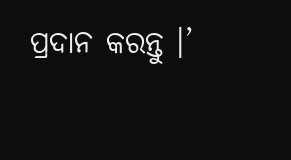ପ୍ରଦାନ କରନ୍ତୁ ।’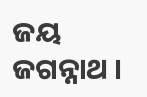ଜୟ ଜଗନ୍ନାଥ ।